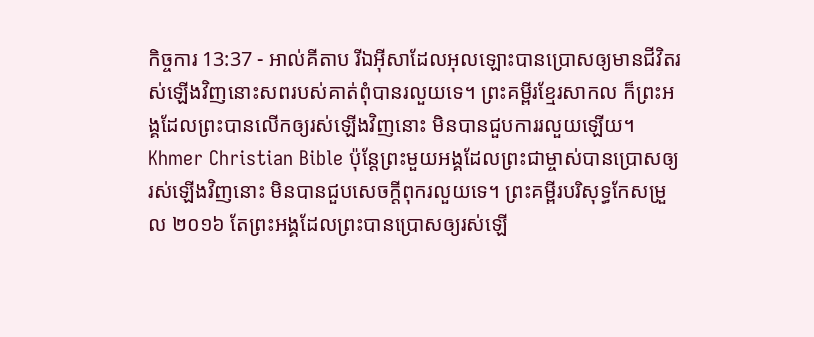កិច្ចការ 13:37 - អាល់គីតាប រីឯអ៊ីសាដែលអុលឡោះបានប្រោសឲ្យមានជីវិតរស់ឡើងវិញនោះសពរបស់គាត់ពុំបានរលួយទេ។ ព្រះគម្ពីរខ្មែរសាកល ក៏ព្រះអង្គដែលព្រះបានលើកឲ្យរស់ឡើងវិញនោះ មិនបានជួបការរលួយឡើយ។ Khmer Christian Bible ប៉ុន្ដែព្រះមួយអង្គដែលព្រះជាម្ចាស់បានប្រោសឲ្យរស់ឡើងវិញនោះ មិនបានជួបសេចក្ដីពុករលួយទេ។ ព្រះគម្ពីរបរិសុទ្ធកែសម្រួល ២០១៦ តែព្រះអង្គដែលព្រះបានប្រោសឲ្យរស់ឡើ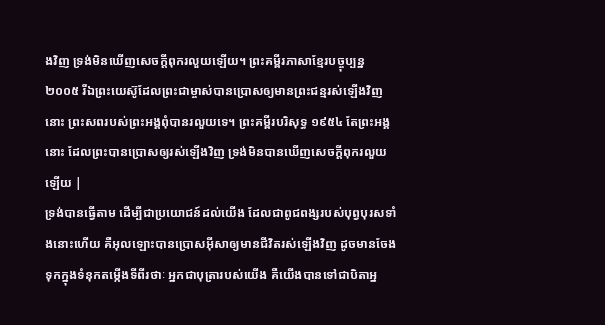ងវិញ ទ្រង់មិនឃើញសេចក្ដីពុករលួយឡើយ។ ព្រះគម្ពីរភាសាខ្មែរបច្ចុប្បន្ន ២០០៥ រីឯព្រះយេស៊ូដែលព្រះជាម្ចាស់បានប្រោសឲ្យមានព្រះជន្មរស់ឡើងវិញនោះ ព្រះសពរបស់ព្រះអង្គពុំបានរលួយទេ។ ព្រះគម្ពីរបរិសុទ្ធ ១៩៥៤ តែព្រះអង្គនោះ ដែលព្រះបានប្រោសឲ្យរស់ឡើងវិញ ទ្រង់មិនបានឃើញសេចក្ដីពុករលួយឡើយ |
ទ្រង់បានធ្វើតាម ដើម្បីជាប្រយោជន៍ដល់យើង ដែលជាពូជពង្សរបស់បុព្វបុរសទាំងនោះហើយ គឺអុលឡោះបានប្រោសអ៊ីសាឲ្យមានជីវិតរស់ឡើងវិញ ដូចមានចែងទុកក្នុងទំនុកតម្កើងទីពីរថាៈ អ្នកជាបុត្រារបស់យើង គឺយើងបានទៅជាបិតាអ្ន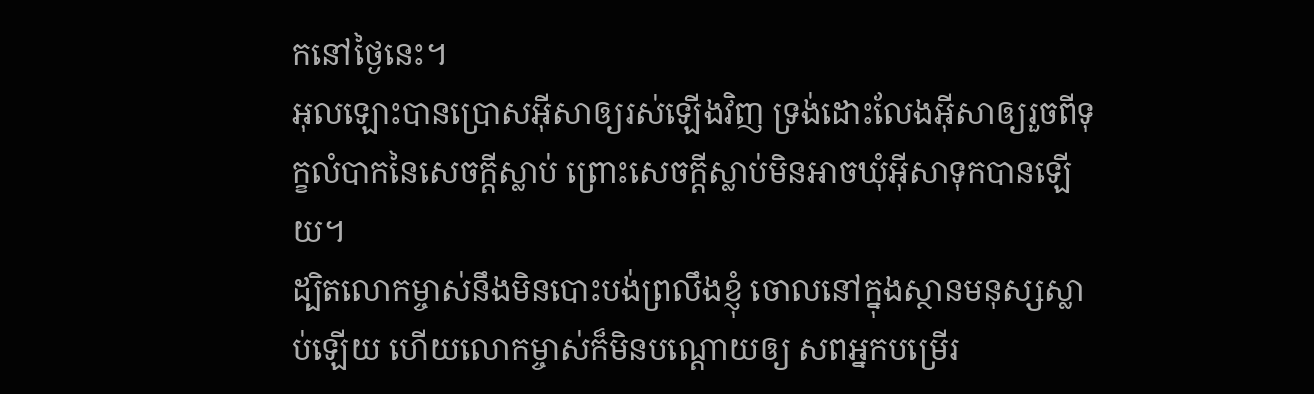កនៅថ្ងៃនេះ។
អុលឡោះបានប្រោសអ៊ីសាឲ្យរស់ឡើងវិញ ទ្រង់ដោះលែងអ៊ីសាឲ្យរួចពីទុក្ខលំបាកនៃសេចក្ដីស្លាប់ ព្រោះសេចក្ដីស្លាប់មិនអាចឃុំអ៊ីសាទុកបានឡើយ។
ដ្បិតលោកម្ចាស់នឹងមិនបោះបង់ព្រលឹងខ្ញុំ ចោលនៅក្នុងស្ថានមនុស្សស្លាប់ឡើយ ហើយលោកម្ចាស់ក៏មិនបណ្ដោយឲ្យ សពអ្នកបម្រើរ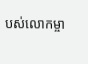បស់លោកម្ចា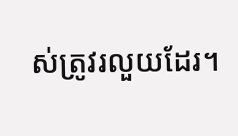ស់ត្រូវរលួយដែរ។